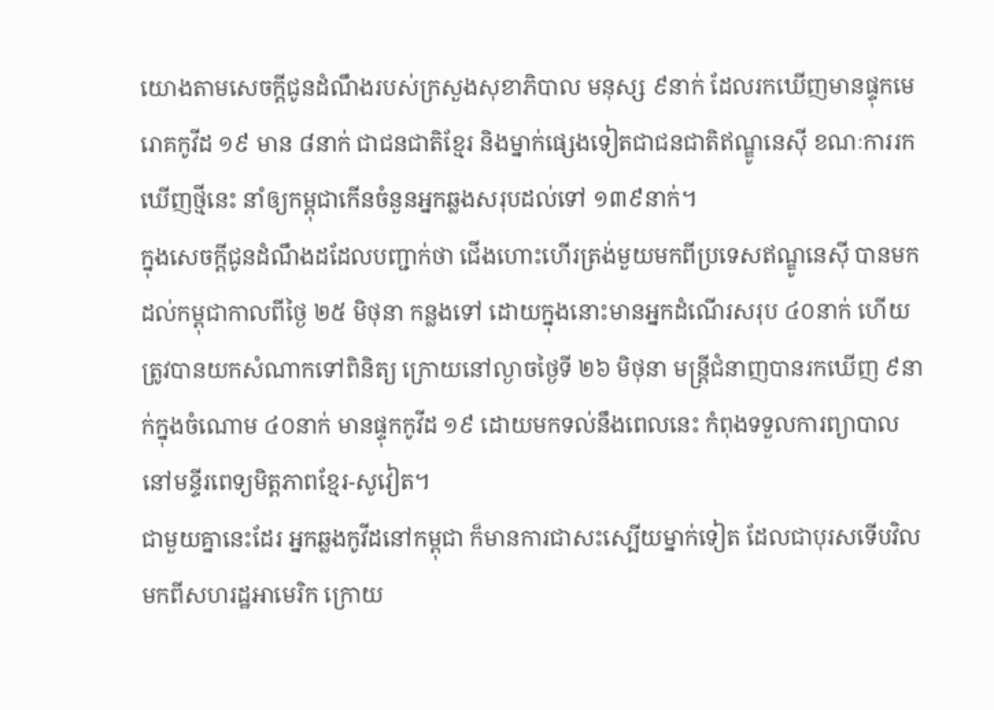យោងតាមសេចក្តីជូនដំណឹងរបស់ក្រសួងសុខាភិបាល មនុស្ស ៩នាក់ ដែលរកឃើញមានផ្ទុកមេរោគកូវីដ ១៩ មាន ៨នាក់ ជាជនជាតិខ្មែរ និងម្នាក់ផ្សេងទៀតជាជនជាតិឥណ្ឌូនេស៊ី ខណៈការរកឃើញថ្មីនេះ នាំឲ្យកម្ពុជាកើនចំនួនអ្នកឆ្លងសរុបដល់ទៅ ១៣៩នាក់។
ក្នុងសេចក្តីជូនដំណឹងដដែលបញ្ជាក់ថា ជើងហោះហើរត្រង់មួយមកពីប្រទេសឥណ្ឌូនេស៊ី បានមកដល់កម្ពុជាកាលពីថ្ងៃ ២៥ មិថុនា កន្លងទៅ ដោយក្នុងនោះមានអ្នកដំណើរសរុប ៤០នាក់ ហើយត្រូវបានយកសំណាកទៅពិនិត្យ ក្រោយនៅល្ងាចថ្ងៃទី ២៦ មិថុនា មន្ត្រីជំនាញបានរកឃើញ ៩នាក់ក្នុងចំណោម ៤០នាក់ មានផ្ទុកកូវីដ ១៩ ដោយមកទល់នឹងពេលនេះ កំពុងទទួលការព្យាបាលនៅមន្ទីរពេទ្យមិត្តភាពខ្មែរ-សូវៀត។
ជាមួយគ្នានេះដែរ អ្នកឆ្លងកូវីដនៅកម្ពុជា ក៏មានការជាសះស្បើយម្នាក់ទៀត ដែលជាបុរសទើបវិលមកពីសហរដ្ឋអាមេរិក ក្រោយ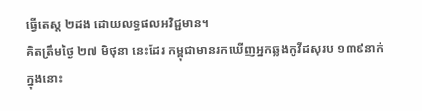ធ្វើតេស្ត ២ដង ដោយលទ្ធផលអវិជ្ជមាន។
គិតត្រឹមថ្ងៃ ២៧ មិថុនា នេះដែរ កម្ពុជាមានរកឃើញអ្នកឆ្លងកូវីដសុរប ១៣៩នាក់ ក្នុងនោះ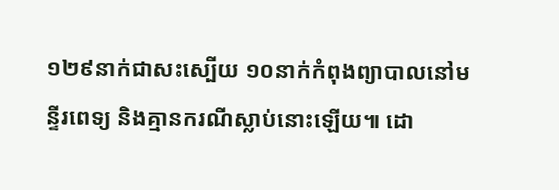១២៩នាក់ជាសះស្បើយ ១០នាក់កំពុងព្យាបាលនៅមន្ទីរពេទ្យ និងគ្មានករណីស្លាប់នោះឡើយ៕ ដោ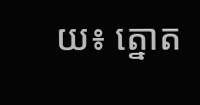យ៖ ត្នោត